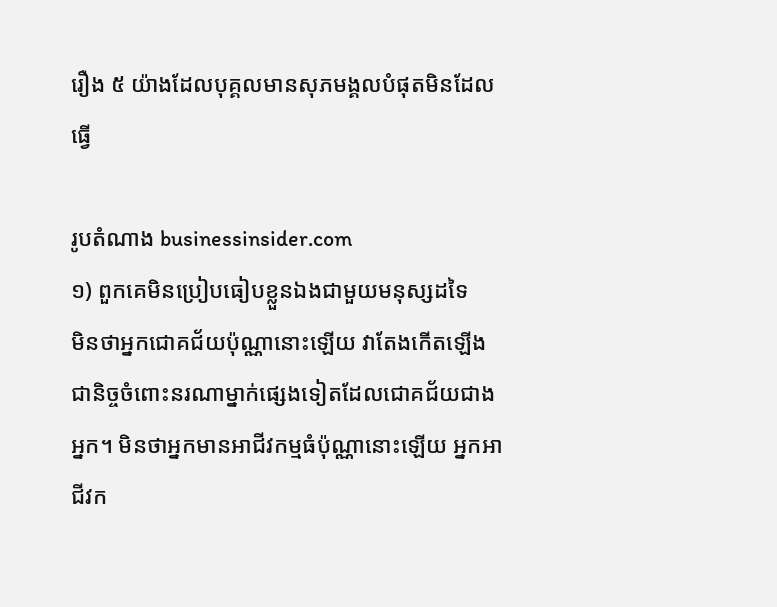រឿង ៥ យ៉ាងដែលបុគ្គលមានសុភមង្គលបំផុតមិនដែលធ្វើ

រូបតំណាង businessinsider.com
១) ពួកគេមិនប្រៀបធៀបខ្លួនឯងជាមួយមនុស្សដទៃ
មិនថាអ្នកជោគជ័យប៉ុណ្ណានោះឡើយ វាតែងកើតឡើងជានិច្ចចំពោះនរណាម្នាក់ផ្សេងទៀតដែលជោគជ័យជាងអ្នក។ មិនថាអ្នកមានអាជីវកម្មធំប៉ុណ្ណានោះឡើយ អ្នកអាជីវក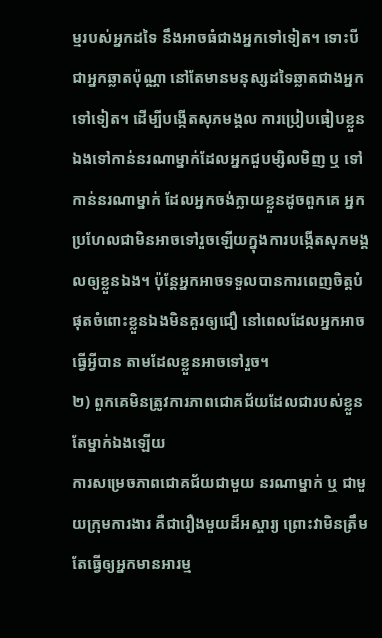ម្មរបស់អ្នកដទៃ នឹងអាចធំជាងអ្នកទៅទៀត។ ទោះបីជាអ្នកឆ្លាតប៉ុណ្ណា នៅតែមានមនុស្សដទៃឆ្លាតជាងអ្នកទៅទៀត។ ដើម្បីបង្កើតសុភមង្គល ការប្រៀបធៀបខ្លួនឯងទៅកាន់នរណាម្នាក់ដែលអ្នកជួបម្សិលមិញ ឬ ទៅកាន់នរណាម្នាក់ ដែលអ្នកចង់ក្លាយខ្លួនដូចពួកគេ អ្នកប្រហែលជាមិនអាចទៅរួចឡើយក្នុងការបង្កើតសុភមង្គលឲ្យខ្លួនឯង។ ប៉ុន្តែអ្នកអាចទទួលបានការពេញចិត្តបំផុតចំពោះខ្លួនឯងមិនគួរឲ្យជឿ នៅពេលដែលអ្នកអាចធ្វើអ្វីបាន តាមដែលខ្លួនអាចទៅរួច។
២) ពួកគេមិនត្រូវការភាពជោគជ័យដែលជារបស់ខ្លួនតែម្នាក់ឯងឡើយ
ការសម្រេចភាពជោគជ័យជាមួយ នរណាម្នាក់ ឬ ជាមួយក្រុមការងារ គឺជារឿងមួយដ៏អស្ចារ្យ ព្រោះវាមិនត្រឹមតែធ្វើឲ្យអ្នកមានអារម្ម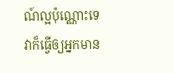ណ៍ល្អប៉ុណ្ណោះទេ វាក៏ធ្វើឲ្យអ្នកមាន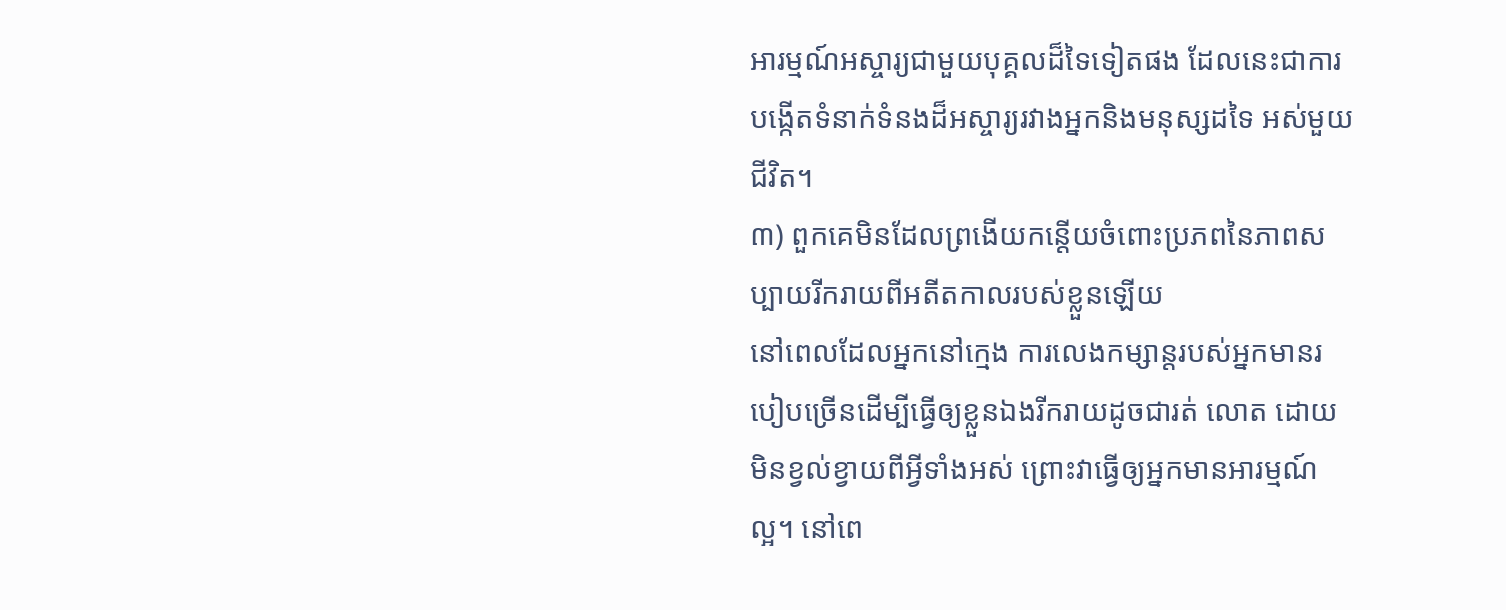អារម្មណ៍អស្ចារ្យជាមួយបុគ្គលដ៏ទៃទៀតផង ដែលនេះជាការបង្កើតទំនាក់ទំនងដ៏អស្ចារ្យរវាងអ្នកនិងមនុស្សដទៃ អស់មួយជីវិត។
៣) ពួកគេមិនដែលព្រងើយកន្តើយចំពោះប្រភពនៃភាពសប្បាយរីករាយពីអតីតកាលរបស់ខ្លួនឡើយ
នៅពេលដែលអ្នកនៅក្មេង ការលេងកម្សាន្តរបស់អ្នកមានរបៀបច្រើនដើម្បីធ្វើឲ្យខ្លួនឯងរីករាយដូចជារត់ លោត ដោយមិនខ្វល់ខ្វាយពីអ្វីទាំងអស់ ព្រោះវាធ្វើឲ្យអ្នកមានអារម្មណ៍ល្អ។ នៅពេ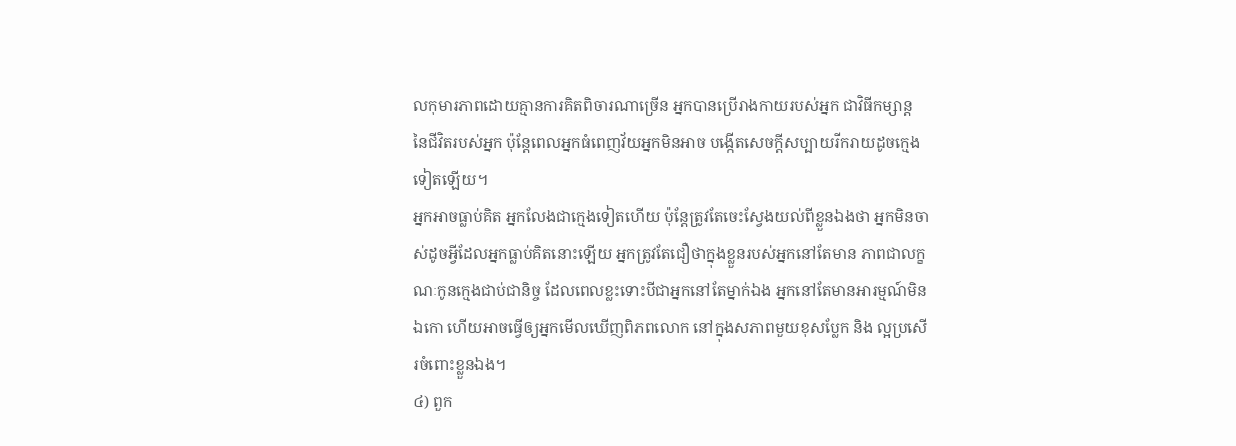លកុមារភាពដោយគ្មានការគិតពិចារណាច្រើន អ្នកបានប្រើរាងកាយរបស់អ្នក ជាវិធីកម្សាន្ត នៃជីវិតរបស់អ្នក ប៉ុន្តែពេលអ្នកធំពេញវ័យអ្នកមិនអាច បង្កើតសេចក្ដីសប្បាយរីករាយដូចក្មេងទៀតឡើយ។
អ្នកអាចធ្លាប់គិត អ្នកលែងជាក្មេងទៀតហើយ ប៉ុន្តែត្រូវតែចេះស្វែងយល់ពីខ្លួនឯងថា អ្នកមិនចាស់ដូចអ្វីដែលអ្នកធ្លាប់គិតនោះឡើយ អ្នកត្រូវតែជឿថាក្នុងខ្លួនរបស់អ្នកនៅតែមាន ភាពជាលក្ខណៈកូនក្មេងជាប់ជានិច្ច ដែលពេលខ្លះទោះបីជាអ្នកនៅតែម្នាក់ឯង អ្នកនៅតែមានអារម្មណ៍មិនឯកោ ហើយអាចធ្វើឲ្យអ្នកមើលឃើញពិភពលោក នៅក្នុងសភាពមួយខុសប្លែក និង ល្អប្រសើរចំពោះខ្លួនឯង។
៤) ពួក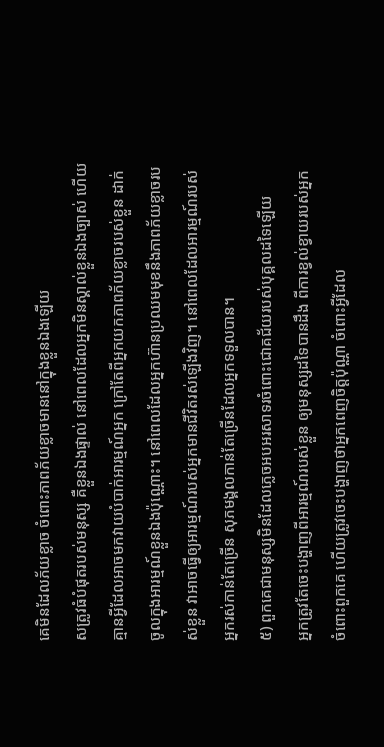គេមិនដែលភ័យខ្លាច ចំពោះភាពភ័យខ្លាចមាននៅក្នុងខ្លួនឯងឡើយ
សត្រូវធំបំផុតរបស់មនុស្ស គឺខ្លួនឯងផ្ទាល់ នៅពេលដែលអ្នកមិនស្គាល់ខ្លួនឯងច្បាស់ ហើយគ្មានអ្វីដែលអាចមកវាយបំបាក់អារម្មណ៍អ្នក ក្រៅតែពីអ្នកយកភាពភ័យខ្លាចរបស់ខ្លួន ដាក់ចូលក្នុងអារម្មណ៍ខ្លួនឯងប៉ុណ្ណោះ។ នៅពេលដែលអ្នកហ៊ានប្រឈមមុខនឹងភាពភ័យខ្លាចរបស់ខ្លួន វាអាចធ្វើឲ្យអារម្មណ៍របស់អ្នកមានជីវិតរស់ឡើងវិញ។ នៅពេលដែលអារម្មណ៍របស់អ្នករស់កាន់តែច្រើន សុភមង្គលកាន់តែច្រើនដែលអ្នកទទួលបាន។
៥) ពួកគេជាមនុស្សមិនដែលភ្លេចអបអរសាទរចំពោះជោគជ័យរបស់បុគ្គលដទៃឡើយ
អ្នកត្រូវតែចេះបង្ហាញពីអារម្មណ៍របស់ខ្លួន ឲ្យមនុស្សដទៃបានដឹង ពីការខ្វល់ខ្វាយរបស់អ្នកចំពោះពួកគេ ហើយត្រូវចេះបង្ហាញថាអ្នកពេញចិត្តប៉ុណ្ណា ចំពោះអ្វីដែល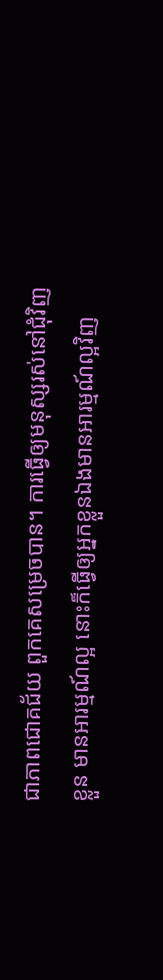ជាភាពជោគជ័យ ពួកគេសម្រេចបាន។ ការធ្វើឲ្យមនុស្សរស់នៅជុំវិញខ្លួន មានអារម្មណ៍ល្អ នោះក៏ធ្វើឲ្យអ្នកខ្លួនឯងមានអារម្មណ៍ល្អវិញ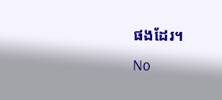ផងដែរ។
No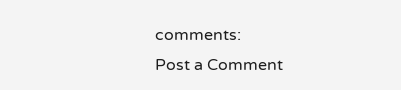comments:
Post a Comment